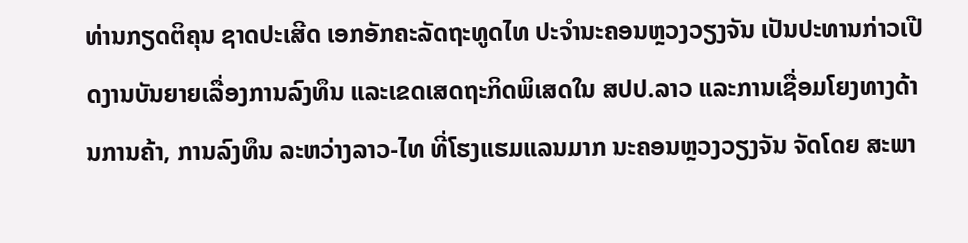ທ່ານກຽດຕິຄຸນ ຊາດປະເສີດ ເອກອັກຄະລັດຖະທູດໄທ ປະຈຳນະຄອນຫຼວງວຽງຈັນ ເປັນປະທານກ່າວເປີດງານບັນຍາຍເລື່ອງການລົງທຶນ ແລະເຂດເສດຖະກິດພິເສດໃນ ສປປ.ລາວ ແລະການເຊື່ອມໂຍງທາງດ້ານການຄ້າ, ການລົງທຶນ ລະຫວ່າງລາວ-ໄທ ທີ່ໂຮງແຮມແລນມາກ ນະຄອນຫຼວງວຽງຈັນ ຈັດໂດຍ ສະພາ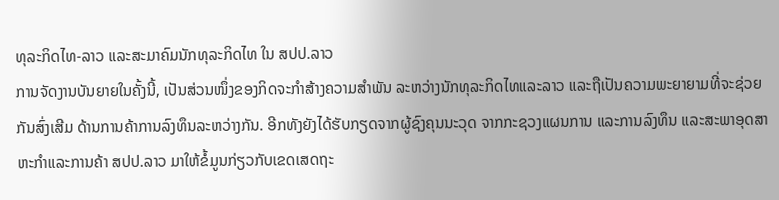ທຸລະກິດໄທ-ລາວ ແລະສະມາຄົມນັກທຸລະກິດໄທ ໃນ ສປປ.ລາວ
ການຈັດງານບັນຍາຍໃນຄັ້ງນີ້, ເປັນສ່ວນໜຶ່ງຂອງກິດຈະກຳສ້າງຄວາມສຳພັນ ລະຫວ່າງນັກທຸລະກິດໄທແລະລາວ ແລະຖືເປັນຄວາມພະຍາຍາມທີ່ຈະຊ່ວຍກັນສົ່ງເສີມ ດ້ານການຄ້າການລົງທຶນລະຫວ່າງກັນ. ອີກທັງຍັງໄດ້ຮັບກຽດຈາກຜູ້ຊົງຄຸນນະວຸດ ຈາກກະຊວງແຜນການ ແລະການລົງທຶນ ແລະສະພາອຸດສາຫະກຳແລະການຄ້າ ສປປ.ລາວ ມາໃຫ້ຂໍ້ມູນກ່ຽວກັບເຂດເສດຖະ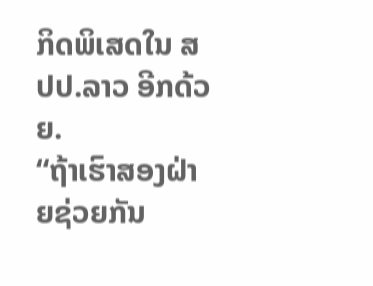ກິດພິເສດໃນ ສປປ.ລາວ ອີກດ້ວຍ.
“ຖ້າເຮົາສອງຝ່າຍຊ່ວຍກັນ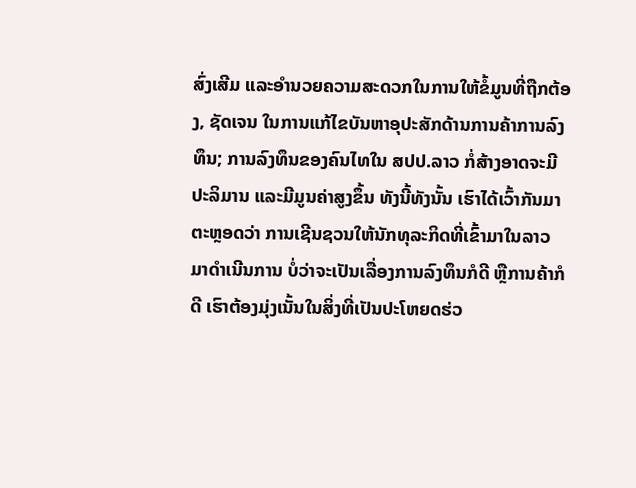ສົ່ງເສີມ ແລະອຳນວຍຄວາມສະດວກໃນການໃຫ້ຂໍ້ມູນທີ່ຖືກຕ້ອງ, ຊັດເຈນ ໃນການແກ້ໄຂບັນຫາອຸປະສັກດ້ານການຄ້າການລົງທຶນ; ການລົງທຶນຂອງຄົນໄທໃນ ສປປ.ລາວ ກໍ່ສ້າງອາດຈະມີປະລິມານ ແລະມີມູນຄ່າສູງຂຶ້ນ ທັງນີ້ທັງນັ້ນ ເຮົາໄດ້ເວົ້າກັນມາຕະຫຼອດວ່າ ການເຊີນຊວນໃຫ້ນັກທຸລະກິດທີ່ເຂົ້າມາໃນລາວ ມາດຳເນີນການ ບໍ່ວ່າຈະເປັນເລື່ອງການລົງທຶນກໍດີ ຫຼືການຄ້າກໍດີ ເຮົາຕ້ອງມຸ່ງເນັ້ນໃນສິ່ງທີ່ເປັນປະໂຫຍດຮ່ວ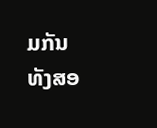ມກັນທັງສອ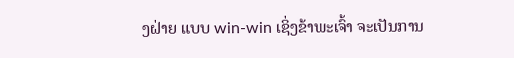ງຝ່າຍ ແບບ win-win ເຊິ່ງຂ້າພະເຈົ້າ ຈະເປັນການ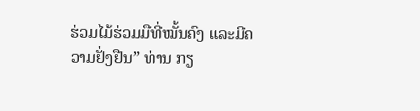ຮ່ວມໄມ້ຮ່ວມມືທີ່ໝັ້ນຄົງ ແລະມີຄວາມຢັ່ງຢືນ” ທ່ານ ກຽ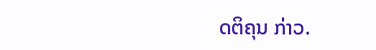ດຕິຄຸນ ກ່າວ.